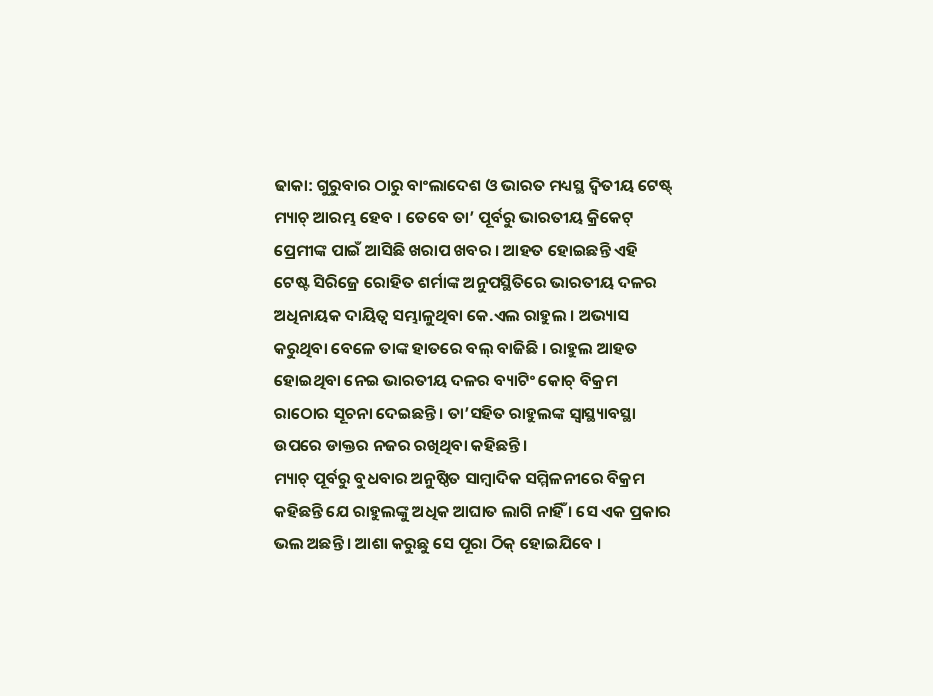ଢାକା: ଗୁରୁବାର ଠାରୁ ବାଂଲାଦେଶ ଓ ଭାରତ ମଧ୍ୟସ୍ଥ ଦ୍ୱିତୀୟ ଟେଷ୍ଟ୍ ମ୍ୟାଚ୍ ଆରମ୍ଭ ହେବ । ତେବେ ତା’ ପୂର୍ବରୁ ଭାରତୀୟ କ୍ରିକେଟ୍ ପ୍ରେମୀଙ୍କ ପାଇଁ ଆସିଛି ଖରାପ ଖବର । ଆହତ ହୋଇଛନ୍ତି ଏହି ଟେଷ୍ଟ ସିରିଜ୍ରେ ରୋହିତ ଶର୍ମାଙ୍କ ଅନୁପସ୍ଥିତିରେ ଭାରତୀୟ ଦଳର ଅଧିନାୟକ ଦାୟିତ୍ୱ ସମ୍ଭାଳୁଥିବା କେ.ଏଲ ରାହୁଲ । ଅଭ୍ୟାସ କରୁଥିବା ବେଳେ ତାଙ୍କ ହାତରେ ବଲ୍ ବାଜିଛି । ରାହୁଲ ଆହତ ହୋଇଥିବା ନେଇ ଭାରତୀୟ ଦଳର ବ୍ୟାଟିଂ କୋଚ୍ ବିକ୍ରମ ରାଠୋର ସୂଚନା ଦେଇଛନ୍ତି । ତା’ସହିତ ରାହୁଲଙ୍କ ସ୍ୱାସ୍ଥ୍ୟାବସ୍ଥା ଉପରେ ଡାକ୍ତର ନଜର ରଖିଥିବା କହିଛନ୍ତି ।
ମ୍ୟାଚ୍ ପୂର୍ବରୁ ବୁଧବାର ଅନୁଷ୍ଠିତ ସାମ୍ବାଦିକ ସମ୍ମିଳନୀରେ ବିକ୍ରମ କହିଛନ୍ତି ଯେ ରାହୁଲଙ୍କୁ ଅଧିକ ଆଘାତ ଲାଗି ନାହିଁ । ସେ ଏକ ପ୍ରକାର ଭଲ ଅଛନ୍ତି । ଆଶା କରୁଛୁ ସେ ପୂରା ଠିକ୍ ହୋଇଯିବେ ।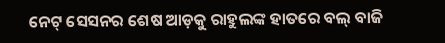ନେଟ୍ ସେସନର ଶେଷ ଆଡ଼କୁ ରାହୁଲଙ୍କ ହାତରେ ବଲ୍ ବାଜି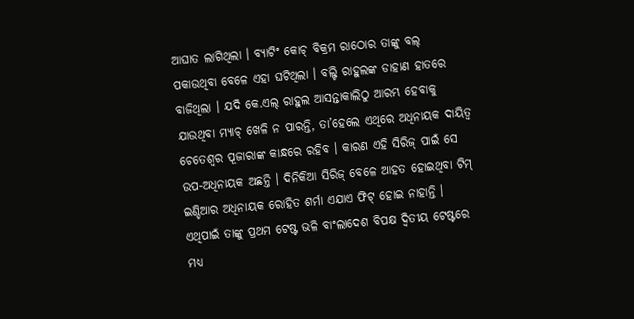ଆଘାତ ଲାଗିଥିଲା । ବ୍ୟାଟିଂ କୋଚ୍ ବିକ୍ରମ ରାଠୋର ତାଙ୍କୁ ବଲ୍ ପକାଉଥିବା ବେଳେ ଏହା ଘଟିଥିଲା । ବଲ୍ଟି ରାହୁଲଙ୍କ ଡାହାଣ ହାତରେ ବାଜିଥିଲା । ଯଦି କେ.ଏଲ୍ ରାହୁଲ ଆସନ୍ତାକାଲିଠୁ ଆରମ୍ଭ ହେବାକୁ ଯାଉଥିବା ମ୍ୟାଚ୍ ଖେଳି ନ ପାରନ୍ତି, ତା’ହେଲେ ଏଥିରେ ଅଧିନାୟକ ଦାୟିତ୍ୱ ଚେତେଶ୍ୱର ପୂଜାରାଙ୍କ କାନ୍ଧରେ ରହିବ । କାରଣ ଏହି ସିରିଜ୍ ପାଇଁ ସେ ଉପ-ଅଧିନାୟକ ଅଛନ୍ତି । ଦିନିକିଆ ସିରିଜ୍ ବେଳେ ଆହତ ହୋଇଥିବା ଟିମ୍ ଇଣ୍ଡିଆର ଅଧିନାୟକ ରୋହିତ ଶର୍ମା ଏଯାଏ ଫିଟ୍ ହୋଇ ନାହାନ୍ତି । ଏଥିପାଇଁ ତାଙ୍କୁ ପ୍ରଥମ ଟେଷ୍ଟ ଭଳି ବାଂଲାଦେଶ ବିପକ୍ଷ ଦ୍ୱିତୀୟ ଟେଷ୍ଟରେ ମଧ୍ୟ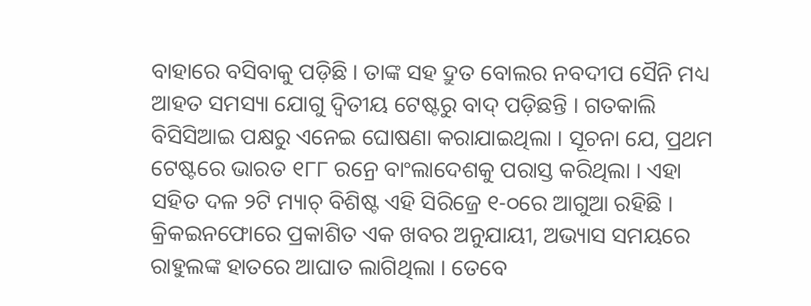ବାହାରେ ବସିବାକୁ ପଡ଼ିଛି । ତାଙ୍କ ସହ ଦ୍ରୁତ ବୋଲର ନବଦୀପ ସୈନି ମଧ୍ୟ ଆହତ ସମସ୍ୟା ଯୋଗୁ ଦ୍ୱିତୀୟ ଟେଷ୍ଟରୁ ବାଦ୍ ପଡ଼ିଛନ୍ତି । ଗତକାଲି ବିସିସିଆଇ ପକ୍ଷରୁ ଏନେଇ ଘୋଷଣା କରାଯାଇଥିଲା । ସୂଚନା ଯେ, ପ୍ରଥମ ଟେଷ୍ଟରେ ଭାରତ ୧୮୮ ରନ୍ରେ ବାଂଲାଦେଶକୁ ପରାସ୍ତ କରିଥିଲା । ଏହା ସହିତ ଦଳ ୨ଟି ମ୍ୟାଚ୍ ବିଶିଷ୍ଟ ଏହି ସିରିଜ୍ରେ ୧-୦ରେ ଆଗୁଆ ରହିଛି ।
କ୍ରିକଇନଫୋରେ ପ୍ରକାଶିତ ଏକ ଖବର ଅନୁଯାୟୀ, ଅଭ୍ୟାସ ସମୟରେ ରାହୁଲଙ୍କ ହାତରେ ଆଘାତ ଲାଗିଥିଲା । ତେବେ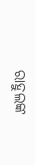ରାହୁଲଙ୍କ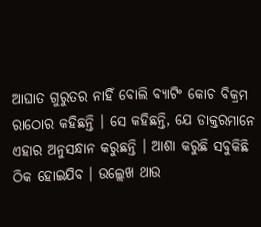ଆଘାତ ଗୁରୁତର ନାହିଁ ବୋଲି ବ୍ୟାଟିଂ କୋଚ ବିକ୍ରମ ରାଠୋର କହିଛନ୍ତି । ସେ କହିଛନ୍ତି, ଯେ ଡାକ୍ତରମାନେ ଏହାର ଅନୁସନ୍ଧାନ କରୁଛନ୍ତି । ଆଶା କରୁଛି ସବୁକିଛି ଠିକ ହୋଇଯିବ । ଉଲ୍ଲେଖ ଥାଉ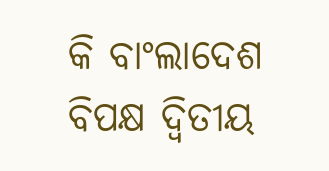କି ବାଂଲାଦେଶ ବିପକ୍ଷ ଦ୍ୱିତୀୟ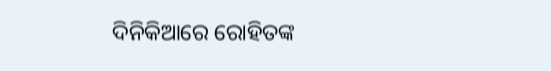ଦିନିକିଆରେ ରୋହିତଙ୍କ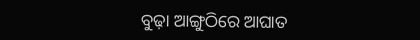ବୁଢ଼ା ଆଙ୍ଗୁଠିରେ ଆଘାତ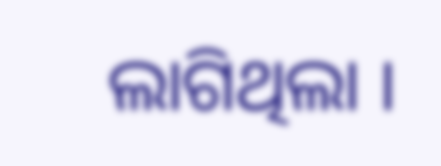ଲାଗିଥିଲା ।